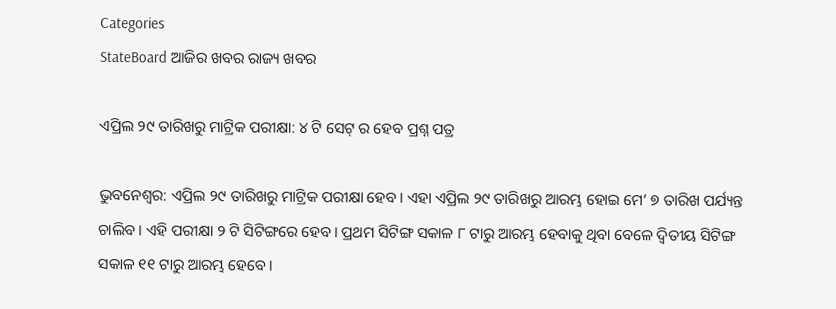Categories
StateBoard ଆଜିର ଖବର ରାଜ୍ୟ ଖବର

ଏପ୍ରିଲ ୨୯ ତାରିଖରୁ ମାଟ୍ରିକ ପରୀକ୍ଷା: ୪ ଟି ସେଟ୍ ର ହେବ ପ୍ରଶ୍ନ ପତ୍ର

ଭୁବନେଶ୍ଵର: ଏପ୍ରିଲ ୨୯ ତାରିଖରୁ ମାଟ୍ରିକ ପରୀକ୍ଷା ହେବ। ଏହା ଏପ୍ରିଲ ୨୯ ତାରିଖରୁ ଆରମ୍ଭ ହୋଇ ମେ’ ୭ ତାରିଖ ପର୍ଯ୍ୟନ୍ତ ଚାଲିବ। ଏହି ପରୀକ୍ଷା ୨ ଟି ସିଟିଙ୍ଗରେ ହେବ। ପ୍ରଥମ ସିଟିଙ୍ଗ ସକାଳ ୮ ଟାରୁ ଆରମ୍ଭ ହେବାକୁ ଥିବା ବେଳେ ଦ୍ଵିତୀୟ ସିଟିଙ୍ଗ ସକାଳ ୧୧ ଟାରୁ ଆରମ୍ଭ ହେବେ।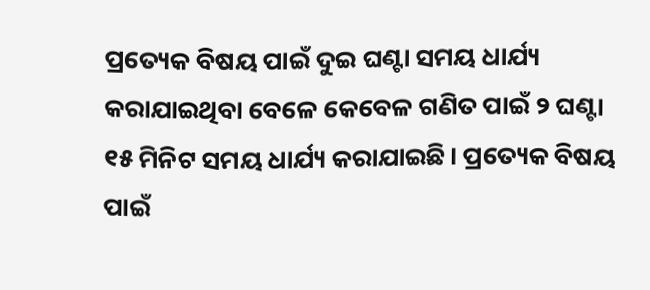ପ୍ରତ୍ୟେକ ବିଷୟ ପାଇଁ ଦୁଇ ଘଣ୍ଟା ସମୟ ଧାର୍ଯ୍ୟ କରାଯାଇଥିବା ବେଳେ କେବେଳ ଗଣିତ ପାଇଁ ୨ ଘଣ୍ଟା ୧୫ ମିନିଟ ସମୟ ଧାର୍ଯ୍ୟ କରାଯାଇଛି। ପ୍ରତ୍ୟେକ ବିଷୟ ପାଇଁ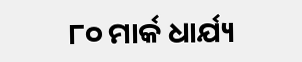୮୦ ମାର୍କ ଧାର୍ଯ୍ୟ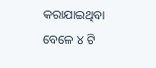କରାଯାଇଥିବା ବେଳେ ୪ ଟି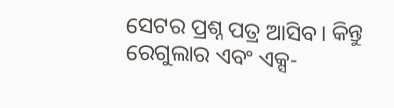ସେଟର ପ୍ରଶ୍ନ ପତ୍ର ଆସିବ। କିନ୍ତୁ ରେଗୁଲାର ଏବଂ ଏକ୍ସ-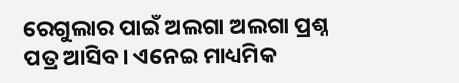ରେଗୁଲାର ପାଇଁ ଅଲଗା ଅଲଗା ପ୍ରଶ୍ନ ପତ୍ର ଆସିବ। ଏନେଇ ମାଧ୍ୟମିକ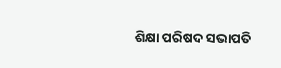ଶିକ୍ଷା ପରିଷଦ ସଭାପତି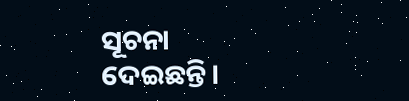ସୂଚନା ଦେଇଛନ୍ତି।